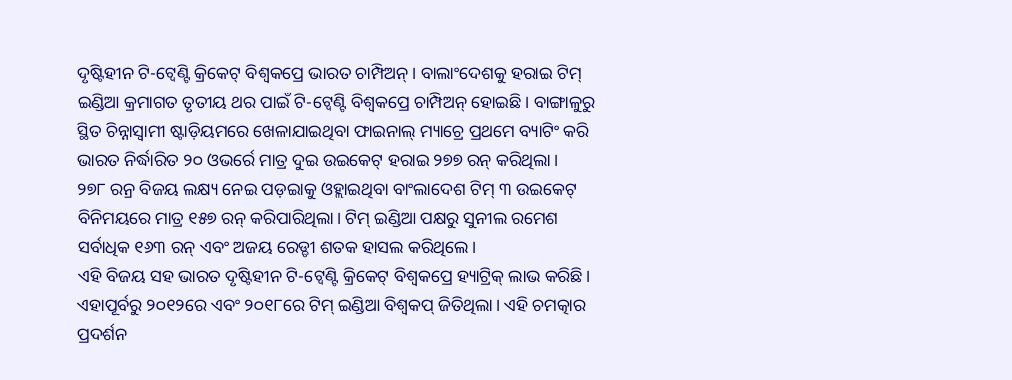ଦୃଷ୍ଟିହୀନ ଟି-ଟ୍ୱେଣ୍ଟି କ୍ରିକେଟ୍ ବିଶ୍ୱକପ୍ରେ ଭାରତ ଚାମ୍ପିଅନ୍। ବାଲାଂଦେଶକୁ ହରାଇ ଟିମ୍ ଇଣ୍ଡିଆ କ୍ରମାଗତ ତୃତୀୟ ଥର ପାଇଁ ଟି-ଟ୍ବେଣ୍ଟି ବିଶ୍ୱକପ୍ରେ ଚାମ୍ପିଅନ୍ ହୋଇଛି। ବାଙ୍ଗାଳୁରୁ ସ୍ଥିତ ଚିନ୍ନାସ୍ବାମୀ ଷ୍ଟାଡ଼ିୟମରେ ଖେଳାଯାଇଥିବା ଫାଇନାଲ୍ ମ୍ୟାଚ୍ରେ ପ୍ରଥମେ ବ୍ୟାଟିଂ କରି ଭାରତ ନିର୍ଦ୍ଧାରିତ ୨୦ ଓଭର୍ରେ ମାତ୍ର ଦୁଇ ଉଇକେଟ୍ ହରାଇ ୨୭୭ ରନ୍ କରିଥିଲା।
୨୭୮ ରନ୍ର ବିଜୟ ଲକ୍ଷ୍ୟ ନେଇ ପଡ଼ଇାକୁ ଓହ୍ଲାଇଥିବା ବାଂଲାଦେଶ ଟିମ୍ ୩ ଉଇକେଟ୍ ବିନିମୟରେ ମାତ୍ର ୧୫୭ ରନ୍ କରିପାରିଥିଲା। ଟିମ୍ ଇଣ୍ଡିଆ ପକ୍ଷରୁ ସୁନୀଲ ରମେଶ ସର୍ବାଧିକ ୧୬୩ ରନ୍ ଏବଂ ଅଜୟ ରେଡ୍ଡୀ ଶତକ ହାସଲ କରିଥିଲେ।
ଏହି ବିଜୟ ସହ ଭାରତ ଦୃଷ୍ଟିହୀନ ଟି-ଟ୍ବେଣ୍ଟି କ୍ରିକେଟ୍ ବିଶ୍ୱକପ୍ରେ ହ୍ୟାଟ୍ରିକ୍ ଲାଭ କରିଛି। ଏହାପୂର୍ବରୁ ୨୦୧୨ରେ ଏବଂ ୨୦୧୮ରେ ଟିମ୍ ଇଣ୍ଡିଆ ବିଶ୍ୱକପ୍ ଜିତିଥିଲା। ଏହି ଚମତ୍କାର ପ୍ରଦର୍ଶନ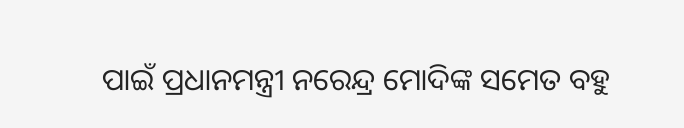ପାଇଁ ପ୍ରଧାନମନ୍ତ୍ରୀ ନରେନ୍ଦ୍ର ମୋଦିଙ୍କ ସମେତ ବହୁ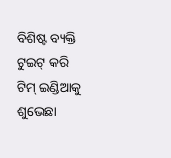ବିଶିଷ୍ଟ ବ୍ୟକ୍ତି ଟୁଇଟ୍ କରି ଟିମ୍ ଇଣ୍ଡିଆକୁ ଶୁଭେଛା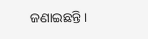ଜଣାଇଛନ୍ତି।